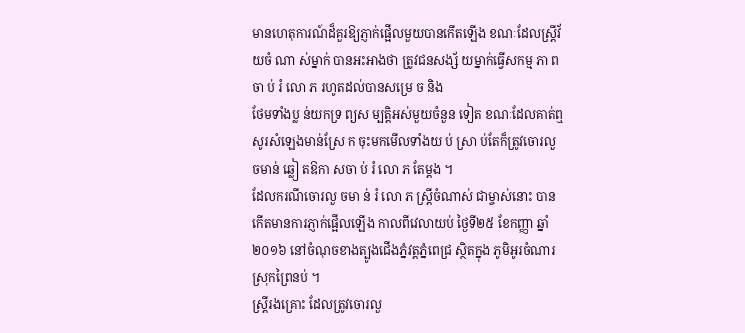មានហេតុការណ៍ដ៏គួរឱ្យភ្ញាក់ផ្អើលមួយបានកើតឡើង ខណៈដែលស្ត្រីវ័ យចំ ណា ស់ម្នាក់ បានអះអាងថា ត្រូវជនសង្ស័ យម្នាក់ធ្វើសកម្ម ភា ពចា ប់ រំ លោ ភ រហូតដល់បានសម្រេ ច និង
ថែមទាំងប្ល ន់យកទ្រ ព្យស ម្បត្តិអស់មួយចំនួន ទៀត ខណៈដែលគាត់ឮសូរសំឡេងមាន់ស្រែ ក ចុះមកមើលទាំងយ ប់ ស្រា ប់តែក៏ត្រូវចោរលួ ចមាន់ ឆ្លៀ តឱកា សចា ប់ រំ លោ ភ តែម្តង ។
ដែលករណីចោរលួ ចមា ន់ រំ លោ ភ ស្ត្រីចំណាស់ ជាម្ចាស់នោះ បានកើតមានការភ្ញាក់ផ្អើលឡើង កាលពីវេលាយប់ ថ្ងៃទី២៥ ខែកញ្ញា ឆ្នាំ២០១៦ នៅចំណុចខាងត្បូងជើងភ្នំវត្តភ្នំពេជ្រ ស្ថិតក្នុង ភូមិអូរចំណារ ស្រុកព្រៃនប់ ។
ស្ត្រីរងគ្រោះ ដែលត្រូវចោរលួ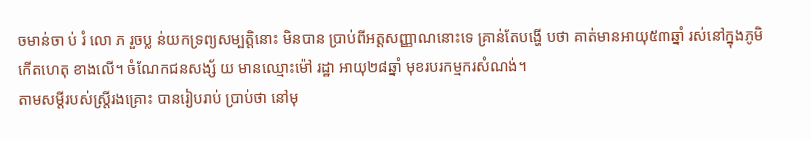ចមាន់ចា ប់ រំ លោ ភ រួចប្ល ន់យកទ្រព្យសម្បត្តិនោះ មិនបាន ប្រាប់ពីអត្តសញ្ញាណនោះទេ គ្រាន់តែបង្ហើ បថា គាត់មានអាយុ៥៣ឆ្នាំ រស់នៅក្នុងភូមិកើតហេតុ ខាងលើ។ ចំណែកជនសង្ស័ យ មានឈ្មោះម៉ៅ រដ្ឋា អាយុ២៨ឆ្នាំ មុខរបរកម្មករសំណង់។
តាមសម្តីរបស់ស្ត្រីរងគ្រោះ បានរៀបរាប់ ប្រាប់ថា នៅមុ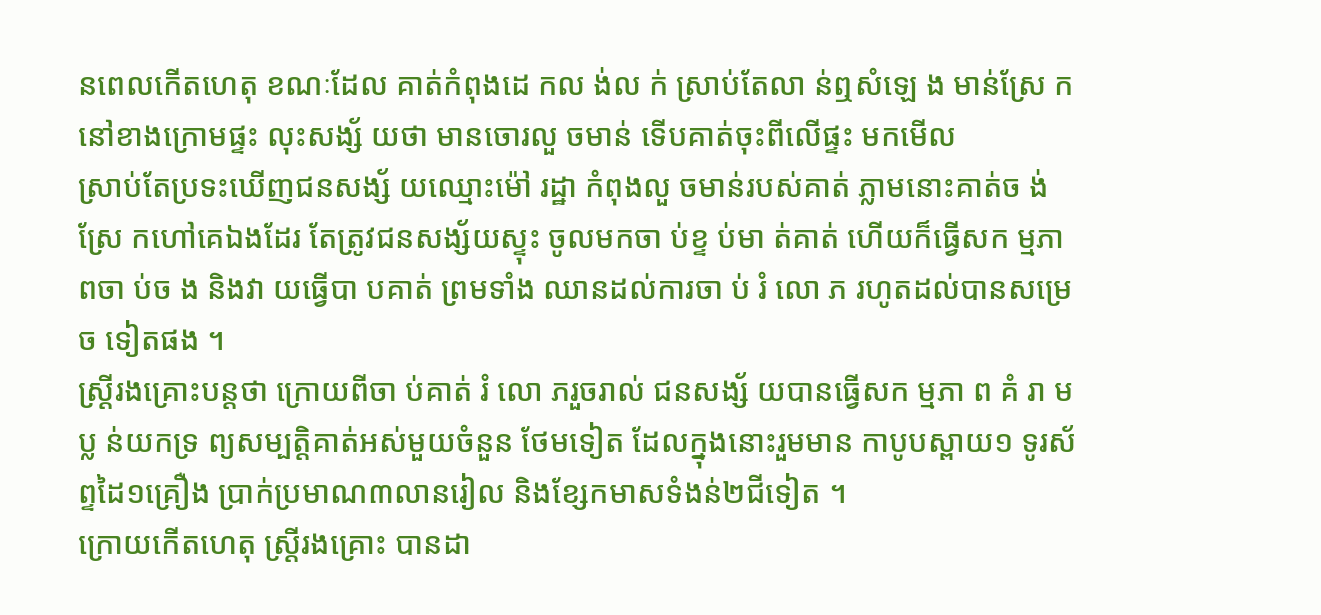នពេលកើតហេតុ ខណៈដែល គាត់កំពុងដេ កល ង់ល ក់ ស្រាប់តែលា ន់ឮសំឡេ ង មាន់ស្រែ កនៅខាងក្រោមផ្ទះ លុះសង្ស័ យថា មានចោរលួ ចមាន់ ទើបគាត់ចុះពីលើផ្ទះ មកមើល
ស្រាប់តែប្រទះឃើញជនសង្ស័ យឈ្មោះម៉ៅ រដ្ឋា កំពុងលួ ចមាន់របស់គាត់ ភ្លាមនោះគាត់ច ង់ ស្រែ កហៅគេឯងដែរ តែត្រូវជនសង្ស័យស្ទុះ ចូលមកចា ប់ខ្ទ ប់មា ត់គាត់ ហើយក៏ធ្វើសក ម្មភា ពចា ប់ច ង និងវា យធ្វើបា បគាត់ ព្រមទាំង ឈានដល់ការចា ប់ រំ លោ ភ រហូតដល់បានសម្រេ ច ទៀតផង ។
ស្ត្រីរងគ្រោះបន្តថា ក្រោយពីចា ប់គាត់ រំ លោ ភរួចរាល់ ជនសង្ស័ យបានធ្វើសក ម្មភា ព គំ រា មប្ល ន់យកទ្រ ព្យសម្បត្តិគាត់អស់មួយចំនួន ថែមទៀត ដែលក្នុងនោះរួមមាន កាបូបស្ពាយ១ ទូរស័ព្ទដៃ១គ្រឿង ប្រាក់ប្រមាណ៣លានរៀល និងខ្សែកមាសទំងន់២ជីទៀត ។
ក្រោយកើតហេតុ ស្ត្រីរងគ្រោះ បានដា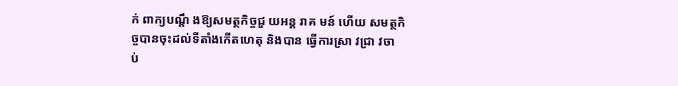ក់ ពាក្យបណ្តឹ ងឱ្យសមត្ថកិច្ចជួ យអន្ត រាគ មន៍ ហើយ សមត្ថកិច្ចបានចុះដល់ទីតាំងកើតហេតុ និងបាន ធ្វើការស្រា វជ្រា វចា ប់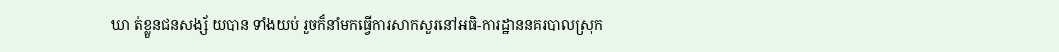ឃា ត់ខ្លួនជនសង្ស័ យបាន ទាំងយប់ រួចក៏នាំមកធ្វើការសាកសួរនៅអធិ-ការដ្ឋាននគរបាលស្រុក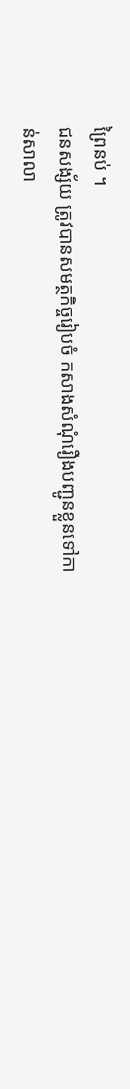ព្រៃនប់ ។
ជនសង្ស័យ ត្រូវបានសមត្ថកិច្ចរៀបចំ កសាងសំណុំរឿងបញ្ជូនខ្លួនទៅកា ន់សាលា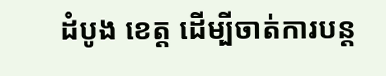ដំបូង ខេត្ត ដើម្បីចាត់ការបន្ត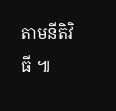តាមនីតិវិធី ៕